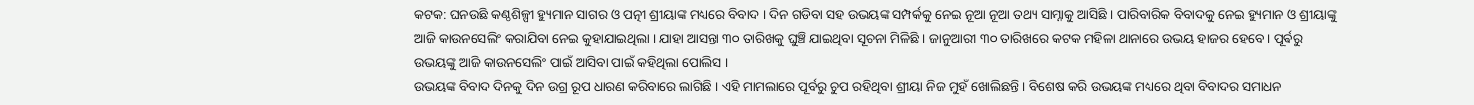କଟକ: ଘନଉଛି କଣ୍ଠଶିଳ୍ପୀ ହ୍ୟୁମାନ ସାଗର ଓ ପତ୍ନୀ ଶ୍ରୀୟାଙ୍କ ମଧ୍ୟରେ ବିବାଦ । ଦିନ ଗଡିବା ସହ ଉଭୟଙ୍କ ସମ୍ପର୍କକୁ ନେଇ ନୂଆ ନୂଆ ତଥ୍ୟ ସାମ୍ନାକୁ ଆସିଛି । ପାରିବାରିକ ବିବାଦକୁ ନେଇ ହ୍ୟୁମାନ ଓ ଶ୍ରୀୟାଙ୍କୁ ଆଜି କାଉନସେଲିଂ କରାଯିବା ନେଇ କୁହାଯାଇଥିଲା । ଯାହା ଆସନ୍ତା ୩୦ ତାରିଖକୁ ଘୁଞ୍ଚି ଯାଇଥିବା ସୂଚନା ମିଳିଛି । ଜାନୁଆରୀ ୩୦ ତାରିଖରେ କଟକ ମହିଳା ଥାନାରେ ଉଭୟ ହାଜର ହେବେ। ପୂର୍ଵରୁ ଉଭୟଙ୍କୁ ଆଜି କାଉନସେଲିଂ ପାଇଁ ଆସିବା ପାଇଁ କହିଥିଲା ପୋଲିସ ।
ଉଭୟଙ୍କ ବିବାଦ ଦିନକୁ ଦିନ ଉଗ୍ର ରୂପ ଧାରଣ କରିବାରେ ଲାଗିଛି । ଏହି ମାମଲାରେ ପୂର୍ବରୁ ଚୁପ ରହିଥିବା ଶ୍ରୀୟା ନିଜ ମୁହଁ ଖୋଲିଛନ୍ତି । ବିଶେଷ କରି ଉଭୟଙ୍କ ମଧ୍ୟରେ ଥିବା ବିବାଦର ସମାଧନ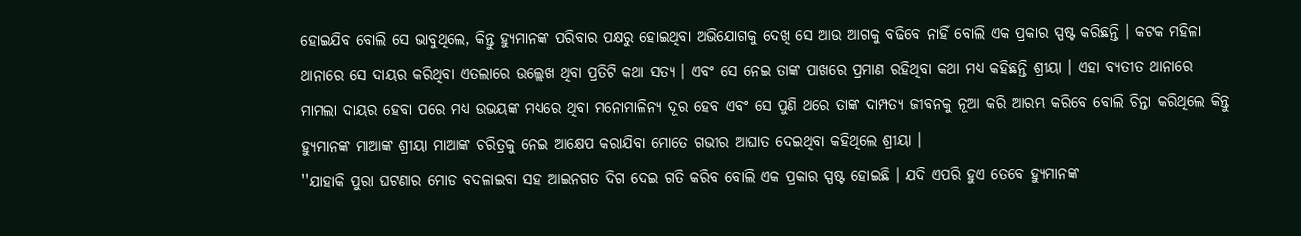ହୋଇଯିବ ବୋଲି ସେ ଭାବୁଥିଲେ, କିନ୍ତୁ ହ୍ୟୁମାନଙ୍କ ପରିବାର ପକ୍ଷରୁ ହୋଇଥିବା ଅଭିଯୋଗକୁ ଦେଖି ସେ ଆଉ ଆଗକୁ ବଢିବେ ନାହିଁ ବୋଲି ଏକ ପ୍ରକାର ସ୍ପଷ୍ଟ କରିଛନ୍ତି । କଟକ ମହିଳା ଥାନାରେ ସେ ଦାୟର କରିଥିବା ଏତଲାରେ ଉଲ୍ଲେଖ ଥିବା ପ୍ରତିଟି କଥା ସତ୍ୟ । ଏବଂ ସେ ନେଇ ତାଙ୍କ ପାଖରେ ପ୍ରମାଣ ରହିଥିବା କଥା ମଧ୍ୟ କହିଛନ୍ତି ଶ୍ରୀୟା । ଏହା ବ୍ୟତୀତ ଥାନାରେ ମାମଲା ଦାୟର ହେବା ପରେ ମଧ୍ୟ ଉଭୟଙ୍କ ମଧ୍ୟରେ ଥିବା ମନୋମାଳିନ୍ୟ ଦୂର ହେବ ଏବଂ ସେ ପୁଣି ଥରେ ତାଙ୍କ ଦାମ୍ପତ୍ୟ ଜୀବନକୁ ନୂଆ କରି ଆରମ୍ଭ କରିବେ ବୋଲି ଚିନ୍ତା କରିଥିଲେ କିନ୍ତୁ ହ୍ୟୁମାନଙ୍କ ମାଆଙ୍କ ଶ୍ରୀୟା ମାଆଙ୍କ ଚରିତ୍ରକୁ ନେଇ ଆକ୍ଷେପ କରାଯିବା ମୋତେ ଗଭୀର ଆଘାତ ଦେଇଥିବା କହିଥିଲେ ଶ୍ରୀୟା ।
''ଯାହାକି ପୁରା ଘଟଣାର ମୋଡ ବଦଳାଇବା ସହ ଆଇନଗତ ଦିଗ ଦେଇ ଗତି କରିବ ବୋଲି ଏକ ପ୍ରକାର ସ୍ପଷ୍ଟ ହୋଇଛି । ଯଦି ଏପରି ହୁଏ ତେବେ ହ୍ୟୁମାନଙ୍କ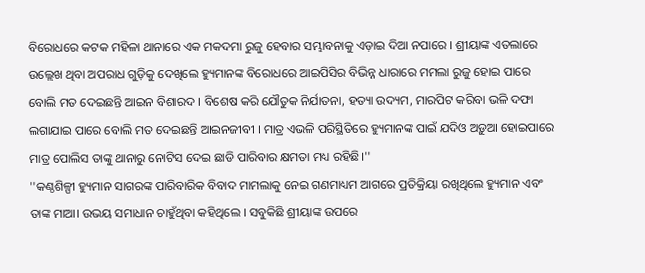ବିରୋଧରେ କଟକ ମହିଳା ଥାନାରେ ଏକ ମକଦମା ରୁଜୁ ହେବାର ସମ୍ଭାବନାକୁ ଏଡ଼ାଇ ଦିଆ ନପାରେ । ଶ୍ରୀୟାଙ୍କ ଏତଲାରେ ଉଲ୍ଲେଖ ଥିବା ଅପରାଧ ଗୁଡ଼ିକୁ ଦେଖିଲେ ହ୍ୟୁମାନଙ୍କ ବିରୋଧରେ ଆଇପିସିର ବିଭିନ୍ନ ଧାରାରେ ମମଲା ରୁଜୁ ହୋଇ ପାରେ ବୋଲି ମତ ଦେଇଛନ୍ତି ଆଇନ ବିଶାରଦ । ବିଶେଷ କରି ଯୌତୁକ ନିର୍ଯାତନା, ହତ୍ୟା ଉଦ୍ୟମ, ମାରପିଟ କରିବା ଭଳି ଦଫା ଲଗାଯାଇ ପାରେ ବୋଲି ମତ ଦେଇଛନ୍ତି ଆଇନଜୀବୀ । ମାତ୍ର ଏଭଳି ପରିସ୍ଥିତିରେ ହ୍ୟୁମାନଙ୍କ ପାଇଁ ଯଦିଓ ଅଡ଼ୁଆ ହୋଇପାରେ ମାତ୍ର ପୋଲିସ ତାଙ୍କୁ ଥାନାରୁ ନୋଟିସ ଦେଇ ଛାଡି ପାରିବାର କ୍ଷମତା ମଧ୍ୟ ରହିଛି।''
''କଣ୍ଠଶିଳ୍ପୀ ହ୍ୟୁମାନ ସାଗରଙ୍କ ପାରିବାରିକ ବିବାଦ ମାମଲାକୁ ନେଇ ଗଣମାଧ୍ୟମ ଆଗରେ ପ୍ରତିକ୍ରିୟା ରଖିଥିଲେ ହ୍ୟୁମାନ ଏବଂ ତାଙ୍କ ମାଆ। ଉଭୟ ସମାଧାନ ଚାହୁଁଥିବା କହିଥିଲେ । ସବୁକିଛି ଶ୍ରୀୟାଙ୍କ ଉପରେ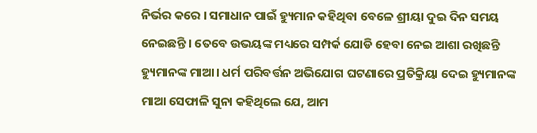ନିର୍ଭର କରେ । ସମାଧାନ ପାଇଁ ହ୍ୟୁମାନ କହିଥିବା ବେଳେ ଶ୍ରୀୟା ଦୁଇ ଦିନ ସମୟ ନେଇଛନ୍ତି । ତେବେ ଉଭୟଙ୍କ ମଧ୍ୟରେ ସମ୍ପର୍କ ଯୋଡି ହେବା ନେଇ ଆଶା ରଖିଛନ୍ତି ହ୍ୟୁମାନଙ୍କ ମାଆ। ଧର୍ମ ପରିବର୍ତ୍ତନ ଅଭିଯୋଗ ଘଟଣାରେ ପ୍ରତିକ୍ରିୟା ଦେଇ ହ୍ୟୁମାନଙ୍କ ମାଆ ସେଫାଳି ସୁନା କହିଥିଲେ ଯେ, ଆମ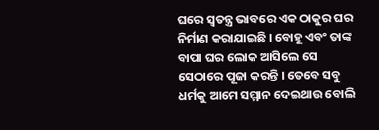ଘରେ ସ୍ୱତନ୍ତ୍ର ଭାବରେ ଏକ ଠାକୁର ଘର ନିର୍ମାଣ କରାଯାଇଛି । ବୋହୂ ଏବଂ ତାଙ୍କ ବାପା ଘର ଲୋକ ଆସିଲେ ସେ ସେଠାରେ ପୂଜା କରନ୍ତି । ତେବେ ସବୁ ଧର୍ମକୁ ଆମେ ସମ୍ମାନ ଦେଇଥାଉ ବୋଲି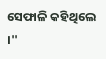ସେଫାଳି କହିଥିଲେ ।''